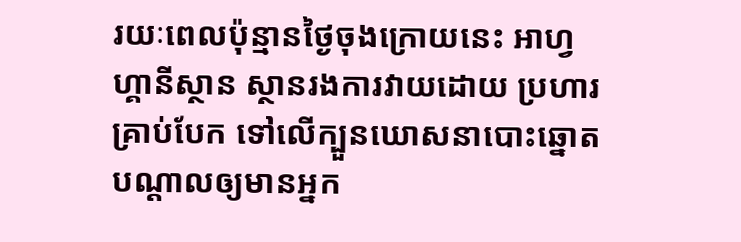រយៈពេលប៉ុន្មានថ្ងៃចុងក្រោយនេះ អាហ្វហ្គានីស្ថាន ស្ថានរងការវាយដោយ ប្រហារគ្រាប់បែក ទៅលើក្បួនឃោសនាបោះឆ្នោតបណ្តាលឲ្យមានអ្នក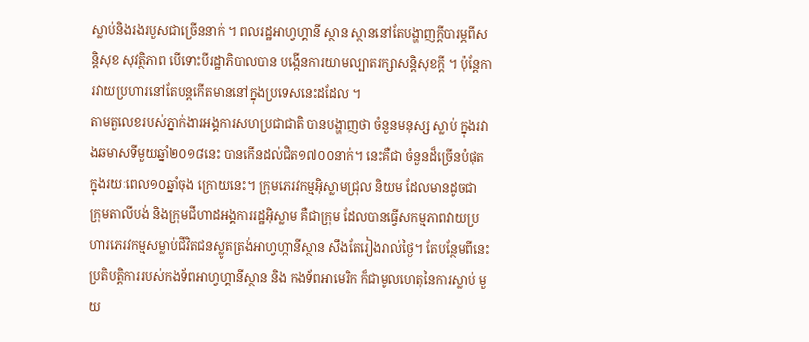ស្លាប់និងរងរបួសជាច្រើននាក់ ។ ពលរដ្ឋអាហ្វហ្គានី ស្ថាន ស្ថាននៅតែបង្ហាញក្តីបារម្ភពីសន្តិសុខ សុវត្ថិភាព បើទោះបីរដ្ឋាភិបាលបាន បង្កើនការយាមល្បាតរក្សាសន្តិសុខក្តី ។ ប៉ុន្តែការវាយប្រហារនៅតែបន្តកើតមាននៅក្នុងប្រទេសនេះដដែល ។
តាមតួលេខរបស់ភ្នាក់ងារអង្គការសហប្រជាជាតិ បានបង្ហាញថា ចំនួនមនុស្ស ស្លាប់ ក្នុងរវាងឆមាសទីមួយឆ្នាំ២០១៨នេះ បានកើនដល់ជិត១៧០០នាក់។ នេះគឺជា ចំនួនដ៏ច្រើនបំផុត ក្នុងរយៈពេល១០ឆ្នាំចុង ក្រោយនេះ។ ក្រុមភេរវកម្មអ៊ិស្លាមជ្រុល និយម ដែលមានដូចជា ក្រុមតាលីបង់ និងក្រុមជីហាដអង្គការរដ្ឋអ៊ិស្លាម គឺជាក្រុម ដែលបានធ្វើសកម្មភាពវាយប្រហារភេរវកម្មសម្លាប់ជីវិតជនស្លូតត្រង់អាហ្វហ្កានីស្ថាន សឹងតែរៀងរាល់ថ្ងៃ។ តែបន្ថែមពីនេះ ប្រតិបត្តិការរបស់កងទ័ពអាហ្វហ្គានីស្ថាន និង កងទ័ពអាមេរិក ក៏ជាមូលហេតុនៃការស្លាប់ មួយ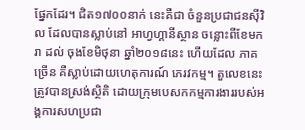ផ្នែកដែរ។ ជិត១៧០០នាក់ នេះគឺជា ចំនួនប្រជាជនស៊ីវិល ដែលបានស្លាប់នៅ អាហ្វហ្គានីស្ថាន ចន្លោះពីខែមករា ដល់ ចុងខែមិថុនា ឆ្នាំ២០១៨នេះ ហើយដែល ភាគច្រើន គឺស្លាប់ដោយហេតុការណ៍ ភេរវកម្ម។ តួលេខនេះ ត្រូវបានស្រង់ស្ថិតិ ដោយក្រុមបេសកកម្មការងាររបស់អង្គការសហប្រជា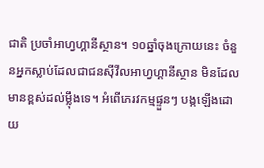ជាតិ ប្រចាំអាហ្វហ្គានីស្ថាន។ ១០ឆ្នាំចុងក្រោយនេះ ចំនួនអ្នកស្លាប់ដែលជាជនស៊ីវីលអាហ្វហ្គានីស្ថាន មិនដែល មានខ្ពស់ដល់ម្លុឹងទេ។ អំពើភេរវកម្មផ្ទួនៗ បង្កឡើងដោយ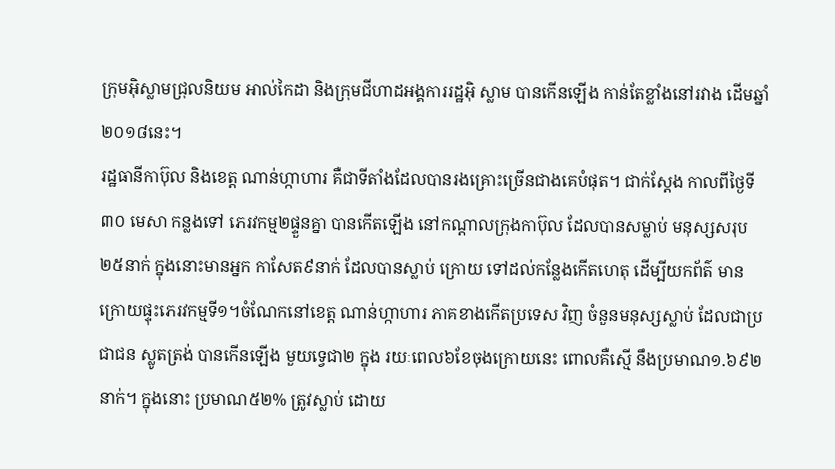ក្រុមអ៊ិស្លាមជ្រុលនិយម អាល់កៃដា និងក្រុមជីហាដអង្គការរដ្ឋអ៊ិ ស្លាម បានកើនឡើង កាន់តែខ្លាំងនៅរវាង ដើមឆ្នាំ២០១៨នេះ។
រដ្ឋធានីកាប៊ុល និងខេត្ត ណាន់ហ្កាហារ គឺជាទីតាំងដែលបានរងគ្រោះច្រើនជាងគេបំផុត។ ជាក់ស្តែង កាលពីថ្ងៃទី៣០ មេសា កន្លងទៅ ភេរវកម្ម២ផ្ទួនគ្នា បានកើតឡើង នៅកណ្តាលក្រុងកាប៊ុល ដែលបានសម្លាប់ មនុស្សសរុប ២៥នាក់ ក្នុងនោះមានអ្នក កាសែត៩នាក់ ដែលបានស្លាប់ ក្រោយ ទៅដល់កន្លែងកើតហេតុ ដើម្បីយកព័ត៌ មាន ក្រោយផ្ទុះភេរវកម្មទី១។ចំណែកនៅខេត្ត ណាន់ហ្កាហារ ភាគខាងកើតប្រទេស វិញ ចំនួនមនុស្សស្លាប់ ដែលជាប្រជាជន ស្លូតត្រង់ បានកើនឡើង មួយទ្វេជា២ ក្នុង រយៈពេល៦ខែចុងក្រោយនេះ ពោលគឺស្មើ នឹងប្រមាណ១.៦៩២នាក់។ ក្នុងនោះ ប្រមាណ៥២% ត្រូវស្លាប់ ដោយ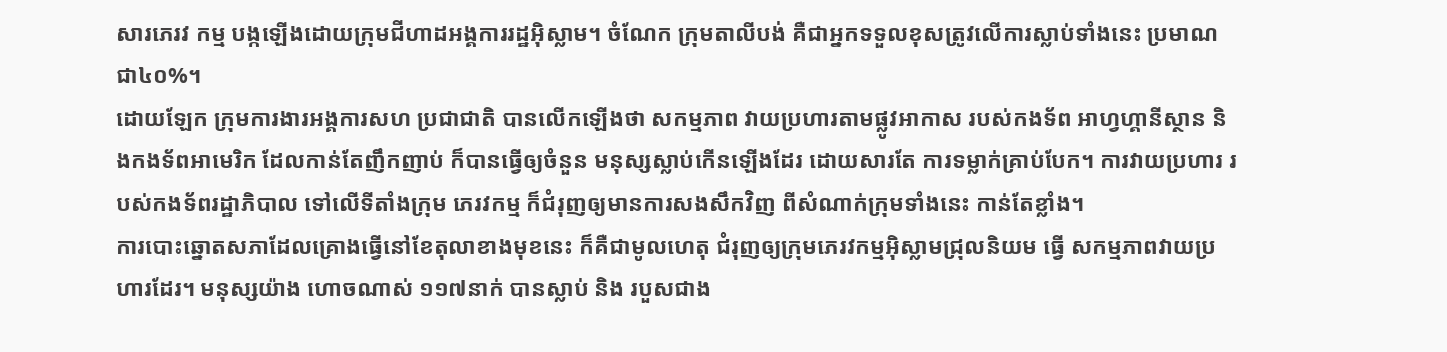សារភេរវ កម្ម បង្កឡើងដោយក្រុមជីហាដអង្គការរដ្ឋអ៊ិស្លាម។ ចំណែក ក្រុមតាលីបង់ គឺជាអ្នកទទួលខុសត្រូវលើការស្លាប់ទាំងនេះ ប្រមាណ ជា៤០%។
ដោយឡែក ក្រុមការងារអង្គការសហ ប្រជាជាតិ បានលើកឡើងថា សកម្មភាព វាយប្រហារតាមផ្លូវអាកាស របស់កងទ័ព អាហ្វហ្គានីស្ថាន និងកងទ័ពអាមេរិក ដែលកាន់តែញឹកញាប់ ក៏បានធ្វើឲ្យចំនួន មនុស្សស្លាប់កើនឡើងដែរ ដោយសារតែ ការទម្លាក់គ្រាប់បែក។ ការវាយប្រហារ របស់កងទ័ពរដ្ឋាភិបាល ទៅលើទីតាំងក្រុម ភេរវកម្ម ក៏ជំរុញឲ្យមានការសងសឹកវិញ ពីសំណាក់ក្រុមទាំងនេះ កាន់តែខ្លាំង។
ការបោះឆ្នោតសភាដែលគ្រោងធ្វើនៅខែតុលាខាងមុខនេះ ក៏គឺជាមូលហេតុ ជំរុញឲ្យក្រុមភេរវកម្មអ៊ិស្លាមជ្រុលនិយម ធ្វើ សកម្មភាពវាយប្រហារដែរ។ មនុស្សយ៉ាង ហោចណាស់ ១១៧នាក់ បានស្លាប់ និង របួសជាង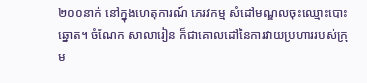២០០នាក់ នៅក្នុងហេតុការណ៍ ភេរវកម្ម សំដៅមណ្ឌលចុះឈ្មោះបោះ ឆ្នោត។ ចំណែក សាលារៀន ក៏ជាគោលដៅនៃការវាយប្រហាររបស់ក្រុម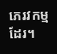ភេរវកម្មដែរ។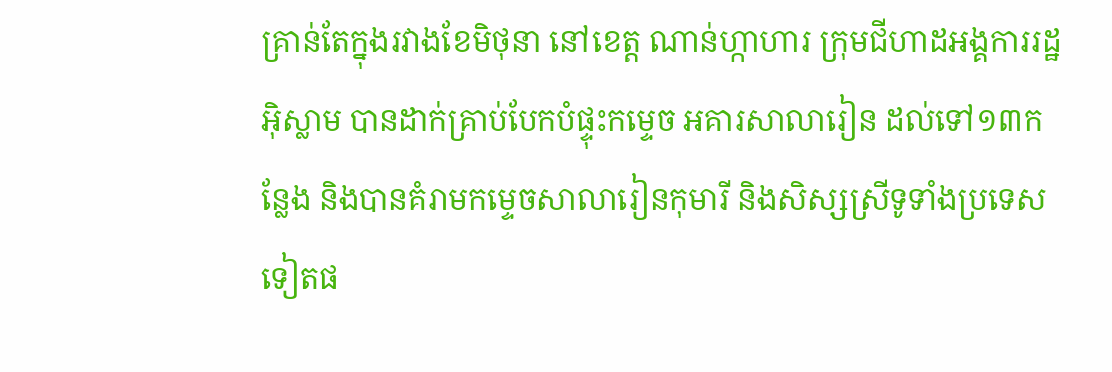គ្រាន់តែក្នុងរវាងខែមិថុនា នៅខេត្ត ណាន់ហ្កាហារ ក្រុមជីហាដអង្គការរដ្ឋ អ៊ិស្លាម បានដាក់គ្រាប់បែកបំផ្ទុះកម្ទេច អគារសាលារៀន ដល់ទៅ១៣កន្លែង និងបានគំរាមកម្ទេចសាលារៀនកុមារី និងសិស្សស្រីទូទាំងប្រទេសទៀតផ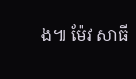ង៕ ម៉ែវ សាធី